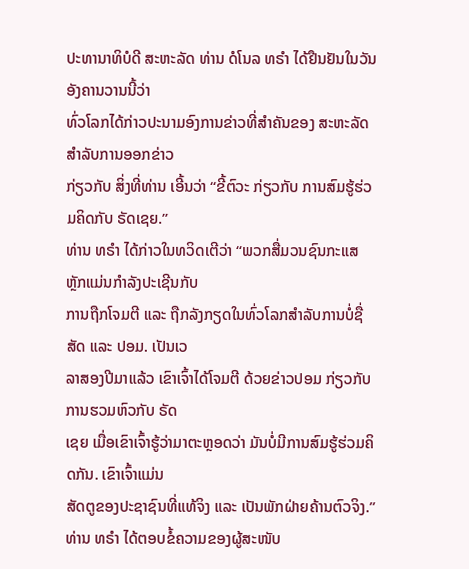ປະທານາທິບໍດີ ສະຫະລັດ ທ່ານ ດໍໂນລ ທຣຳ ໄດ້ຢືນຢັນໃນວັນອັງຄານວານນີ້ວ່າ
ທົ່ວໂລກໄດ້ກ່າວປະນາມອົງການຂ່າວທີ່ສຳຄັນຂອງ ສະຫະລັດ ສຳລັບການອອກຂ່າວ
ກ່ຽວກັບ ສິ່ງທີ່ທ່ານ ເອີ້ນວ່າ “ຂີ້ຕົວະ ກ່ຽວກັບ ການສົມຮູ້ຮ່ວມຄິດກັບ ຣັດເຊຍ.”
ທ່ານ ທຣຳ ໄດ້ກ່າວໃນທວິດເຕີວ່າ “ພວກສື່ມວນຊົນກະແສຫຼັກແມ່ນກຳລັງປະເຊີນກັບ
ການຖືກໂຈມຕີ ແລະ ຖືກລັງກຽດໃນທົ່ວໂລກສຳລັບການບໍ່ຊື່ສັດ ແລະ ປອມ. ເປັນເວ
ລາສອງປີມາແລ້ວ ເຂົາເຈົ້າໄດ້ໂຈມຕີ ດ້ວຍຂ່າວປອມ ກ່ຽວກັບ ການຮວມຫົວກັບ ຣັດ
ເຊຍ ເມື່ອເຂົາເຈົ້າຮູ້ວ່າມາຕະຫຼອດວ່າ ມັນບໍ່ມີການສົມຮູ້ຮ່ວມຄິດກັນ. ເຂົາເຈົ້າແມ່ນ
ສັດຕູຂອງປະຊາຊົນທີ່ແທ້ຈິງ ແລະ ເປັນພັກຝ່າຍຄ້ານຕົວຈິງ.”
ທ່ານ ທຣຳ ໄດ້ຕອບຂໍ້ຄວາມຂອງຜູ້ສະໜັບ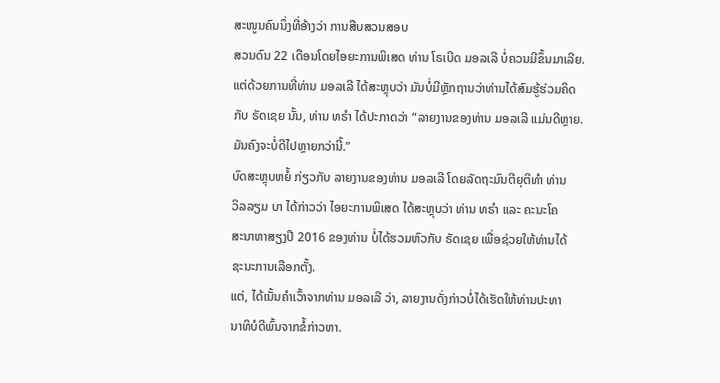ສະໜູນຄົນນຶ່ງທີ່ອ້າງວ່າ ການສືບສວນສອບ
ສວນດົນ 22 ເດືອນໂດຍໄອຍະການພິເສດ ທ່ານ ໂຣເບີດ ມອລເລີ ບໍ່ຄວນມີຂຶ້ນມາເລີຍ.
ແຕ່ດ້ວຍການທີ່ທ່ານ ມອລເລີ ໄດ້ສະຫຼຸບວ່າ ມັນບໍ່ມີຫຼັກຖານວ່າທ່ານໄດ້ສົມຮູ້ຮ່ວມຄິດ
ກັບ ຣັດເຊຍ ນັ້ນ, ທ່ານ ທຣຳ ໄດ້ປະກາດວ່າ “ລາຍງານຂອງທ່ານ ມອລເລີ ແມ່ນດີຫຼາຍ.
ມັນຄົງຈະບໍ່ດີໄປຫຼາຍກວ່ານີ້.”
ບົດສະຫຼຸບຫຍໍ້ ກ່ຽວກັບ ລາຍງານຂອງທ່ານ ມອລເລີ ໂດຍລັດຖະມົນຕີຍຸຕິທຳ ທ່ານ
ວິລລຽມ ບາ ໄດ້ກ່າວວ່າ ໄອຍະການພິເສດ ໄດ້ສະຫຼຸບວ່າ ທ່ານ ທຣຳ ແລະ ຄະນະໂຄ
ສະນາຫາສຽງປີ 2016 ຂອງທ່ານ ບໍ່ໄດ້ຮວມຫົວກັບ ຣັດເຊຍ ເພື່ອຊ່ວຍໃຫ້ທ່ານໄດ້
ຊະນະການເລືອກຕັ້ງ.
ແຕ່, ໄດ້ເນັ້ນຄຳເວົ້າຈາກທ່ານ ມອລເລີ ວ່າ, ລາຍງານດັ່ງກ່າວບໍ່ໄດ້ເຮັດໃຫ້ທ່ານປະທາ
ນາທິບໍດີພົ້ນຈາກຂໍ້ກ່າວຫາ.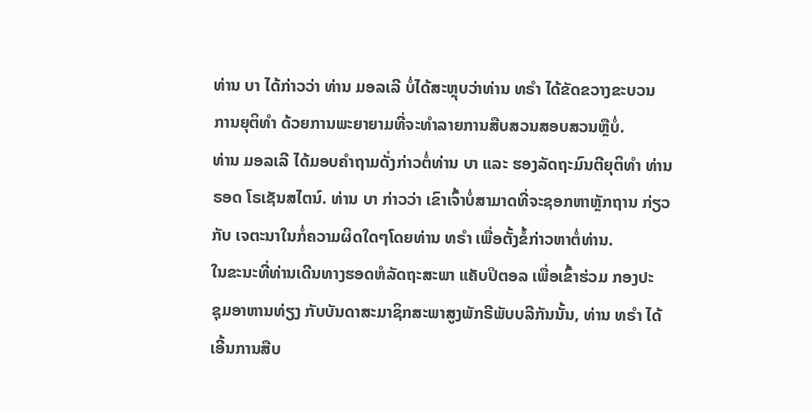ທ່ານ ບາ ໄດ້ກ່າວວ່າ ທ່ານ ມອລເລີ ບໍ່ໄດ້ສະຫຼຸບວ່າທ່ານ ທຣຳ ໄດ້ຂັດຂວາງຂະບວນ
ການຍຸຕິທຳ ດ້ວຍການພະຍາຍາມທີ່ຈະທຳລາຍການສືບສວນສອບສວນຫຼືບໍ່.
ທ່ານ ມອລເລີ ໄດ້ມອບຄຳຖາມດັ່ງກ່າວຕໍ່ທ່ານ ບາ ແລະ ຮອງລັດຖະມົນຕີຍຸຕິທຳ ທ່ານ
ຣອດ ໂຣເຊັນສໄຕນ໌. ທ່ານ ບາ ກ່າວວ່າ ເຂົາເຈົ້າບໍ່ສາມາດທີ່ຈະຊອກຫາຫຼັກຖານ ກ່ຽວ
ກັບ ເຈຕະນາໃນກໍ່ຄວາມຜິດໃດໆໂດຍທ່ານ ທຣຳ ເພື່ອຕັ້ງຂໍ້ກ່າວຫາຕໍ່ທ່ານ.
ໃນຂະນະທີ່ທ່ານເດີນທາງຮອດຫໍລັດຖະສະພາ ແຄັບປິຕອລ ເພື່ອເຂົ້າຮ່ວມ ກອງປະ
ຊຸມອາຫານທ່ຽງ ກັບບັນດາສະມາຊິກສະພາສູງພັກຣີພັບບລີກັນນັ້ນ, ທ່ານ ທຣຳ ໄດ້
ເອີ້ນການສືບ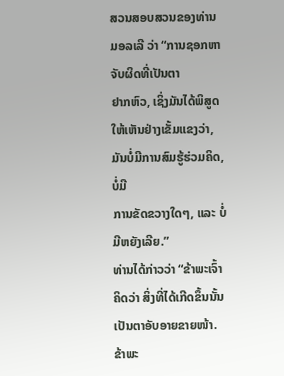ສວນສອບສວນຂອງທ່ານ ມອລເລີ ວ່າ “ການຊອກຫາຈັບຜິດທີ່ເປັນຕາ
ຢາກຫົວ, ເຊິ່ງມັນໄດ້ພິສູດໃຫ້ເຫັນຢ່າງເຂັ້ມແຂງວ່າ, ມັນບໍ່ມີການສົມຮູ້ຮ່ວມຄິດ, ບໍ່ມີ
ການຂັດຂວາງໃດໆ, ແລະ ບໍ່ມີຫຍັງເລີຍ.”
ທ່ານໄດ້ກ່າວວ່າ “ຂ້າພະເຈົ້າຄິດວ່າ ສິ່ງທີ່ໄດ້ເກີດຂຶ້ນນັ້ນເປັນຕາອັບອາຍຂາຍໜ້າ.
ຂ້າພະ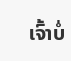ເຈົ້າບໍ່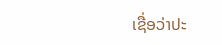ເຊື່ອວ່າປະ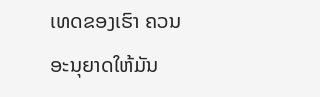ເທດຂອງເຮົາ ຄວນອະນຸຍາດໃຫ້ມັນ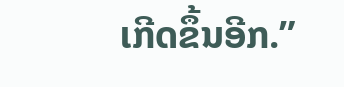ເກີດຂຶ້ນອີກ.”